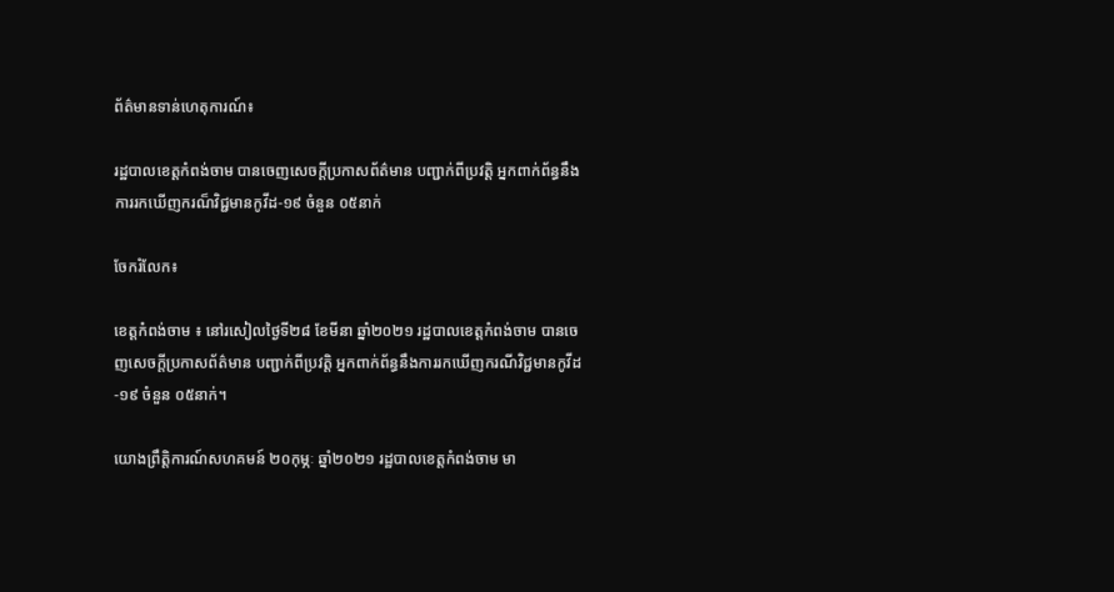ព័ត៌មានទាន់ហេតុការណ៍៖

រដ្ឋបាលខេត្តកំពង់ចាម បានចេញសេចក្តីប្រកាសព័ត៌មាន បញ្ជាក់ពីប្រវត្តិ អ្នកពាក់ព័ន្ធនឹងការរកឃើញករណ៏វិជ្ជមានកូវីដ-១៩ ចំនួន ០៥នាក់

ចែករំលែក៖

ខេត្តកំពង់ចាម ៖ នៅរសៀលថ្ងៃទី២៨ ខែមីនា ឆ្នាំ២០២១ រដ្ឋបាលខេត្តកំពង់ចាម បានចេញសេចក្តីប្រកាសព័ត៌មាន បញ្ជាក់ពីប្រវត្តិ អ្នកពាក់ព័ន្ធនឹងការរកឃើញករណីវិជ្ជមានកូវីដ-១៩ ចំនួន ០៥នាក់។

យោងព្រឹត្តិការណ៍សហគមន៍ ២០កុម្ភៈ ឆ្នាំ២០២១ រដ្ឋបាលខេត្តកំពង់ចាម មា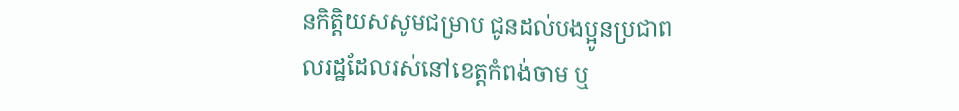នកិត្តិយសសូមជម្រាប ជូនដល់បងប្អូនប្រជាពលរដ្ឋដែលរស់នៅខេត្តកំពង់ចាម ឬ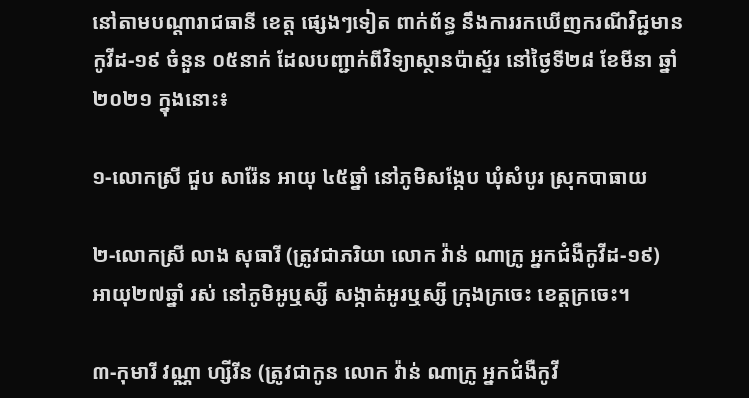នៅតាមបណ្តារាជធានី ខេត្ត ផ្សេងៗទៀត ពាក់ព័ន្ធ នឹងការរកឃើញករណីវិជ្ជមានកូវីដ-១៩ ចំនួន ០៥នាក់ ដែលបញ្ជាក់ពីវិទ្យាស្ថានប៉ាស្ទ័រ នៅថ្ងៃទី២៨ ខែមីនា ឆ្នាំ ២០២១ ក្នុងនោះ៖

១-លោកស្រី ជួប សារ៉ែន អាយុ ៤៥ឆ្នាំ នៅភូមិសង្កែប ឃុំសំបូរ ស្រុកបាធាយ

២-លោកស្រី លាង សុធារី (ត្រូវជាភរិយា លោក វ៉ាន់ ណាក្រូ អ្នកជំងឺកូវីដ-១៩) អាយុ២៧ឆ្នាំ រស់ នៅភូមិអូឬស្សី សង្កាត់អូរឬស្សី ក្រុងក្រចេះ ខេត្តក្រចេះ។

៣-កុមារី វណ្ណា ហ្សីរីន (ត្រូវជាកូន លោក វ៉ាន់ ណាក្រូ អ្នកជំងឺកូវី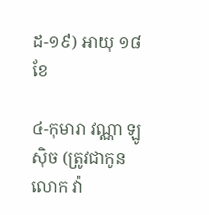ដ-១៩) អាយុ ១៨ខែ

៤-កុមារា វណ្ណា ឡូស៊ិច (ត្រូវជាកូន លោក វ៉ា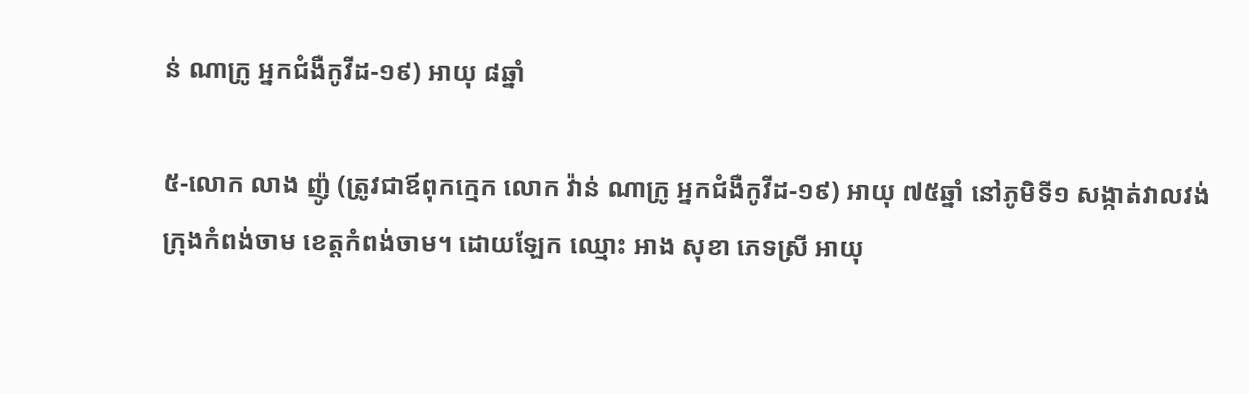ន់ ណាក្រូ អ្នកជំងឺកូវីដ-១៩) អាយុ ៨ឆ្នាំ

៥-លោក លាង ញ៉ូ (ត្រូវជាឪពុកក្មេក លោក វ៉ាន់ ណាក្រូ អ្នកជំងឺកូវីដ-១៩) អាយុ ៧៥ឆ្នាំ នៅភូមិទី១ សង្កាត់វាលវង់ ក្រុងកំពង់ចាម ខេត្តកំពង់ចាម។ ដោយឡែក ឈ្មោះ អាង សុខា ភេទស្រី អាយុ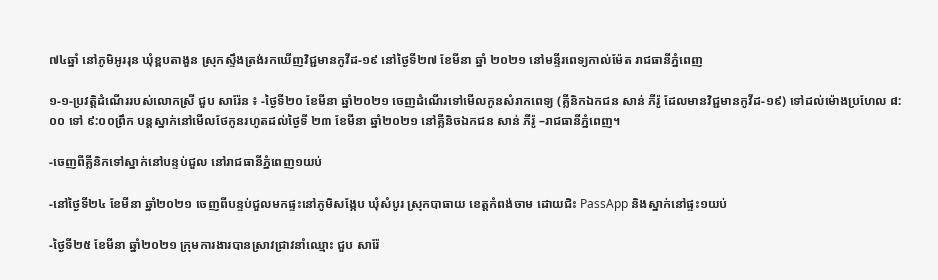៧៤ឆ្នាំ នៅភូមិអូររុន ឃុំខ្ពបតាងួន ស្រុកស្ទឹងត្រង់រកឃើញវិជ្ជមានកូវីដ-១៩ នៅថ្ងៃទី២៧ ខែមីនា ឆ្នាំ ២០២១ នៅមន្ទីរពេទ្យកាល់ម៉ែត រាជធានីភ្នំពេញ

១-១-ប្រវត្តិដំណើររបស់លោកស្រី ជួប សារ៉ែន ៖ -ថ្ងៃទី២០ ខែមីនា ឆ្នាំ២០២១ ចេញដំណើរទៅមើលកូនសំរាកពេទ្យ (គ្លីនិកឯកជន សាន់ ភីរ៉ូ ដែលមានវិជ្ជមានកូវីដ-១៩) ទៅដល់ម៉ោងប្រហែល ៨:០០ ទៅ ៩:០០ព្រឹក បន្តស្នាក់នៅមើលថែកូនរហូតដល់ថ្ងៃទី ២៣ ខែមីនា ឆ្នាំ២០២១ នៅគ្លីនិចឯកជន សាន់ ភីរ៉ូ –រាជធានីភ្នំពេញ។

-ចេញពីគ្លីនិកទៅស្នាក់នៅបន្ទប់ជួល នៅរាជធានីភ្នំពេញ១យប់

-នៅថ្ងៃទី២៤ ខែមីនា ឆ្នាំ២០២១ ចេញពីបន្ទប់ជួលមកផ្ទះនៅភូមិសង្កែប ឃុំសំបូរ ស្រុកបាធាយ ខេត្តកំពង់ចាម ដោយជិះ PassApp និងស្នាក់នៅផ្ទះ១យប់

-ថ្ងៃទី២៥ ខែមីនា ឆ្នាំ២០២១ ក្រុមការងារបានស្រាវជ្រាវនាំឈ្មោះ ជួប សារ៉ែ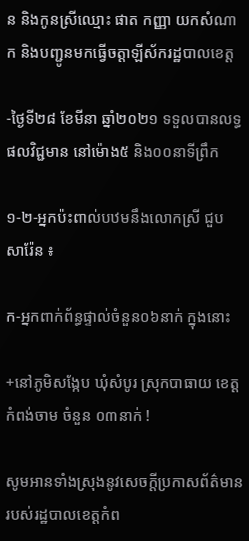ន និងកូនស្រីឈ្មោះ ផាត កញ្ញា យកសំណាក និងបញ្ជូនមកធ្វើចត្តាឡីស័ករដ្ឋបាលខេត្ត

-ថ្ងៃទី២៨ ខែមីនា ឆ្នាំ២០២១ ទទួលបានលទ្ធផលវិជ្ជមាន នៅម៉ោង៥ និង០០នាទីព្រឹក

១-២-អ្នកប៉ះពាល់បឋមនឹងលោកស្រី ជួប សារ៉ែន ៖

ក-អ្នកពាក់ព័ន្ធផ្ទាល់ចំនួន០៦នាក់ ក្នុងនោះ

+នៅភូមិសង្កែប ឃុំសំបូរ ស្រុកបាធាយ ខេត្តកំពង់ចាម ចំនួន ០៣នាក់ !

សូមអានទាំងស្រុងនូវសេចក្តីប្រកាសព័ត៌មាន របស់រដ្ឋបាលខេត្តកំព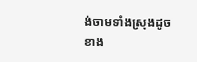ង់ចាមទាំងស្រុងដូចខាង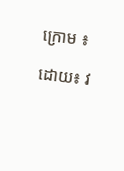ក្រោម ៖

ដោយ៖ វ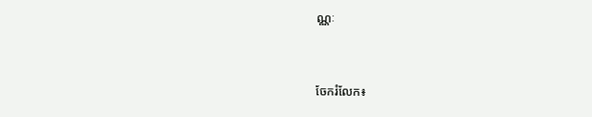ណ្ណៈ


ចែករំលែក៖